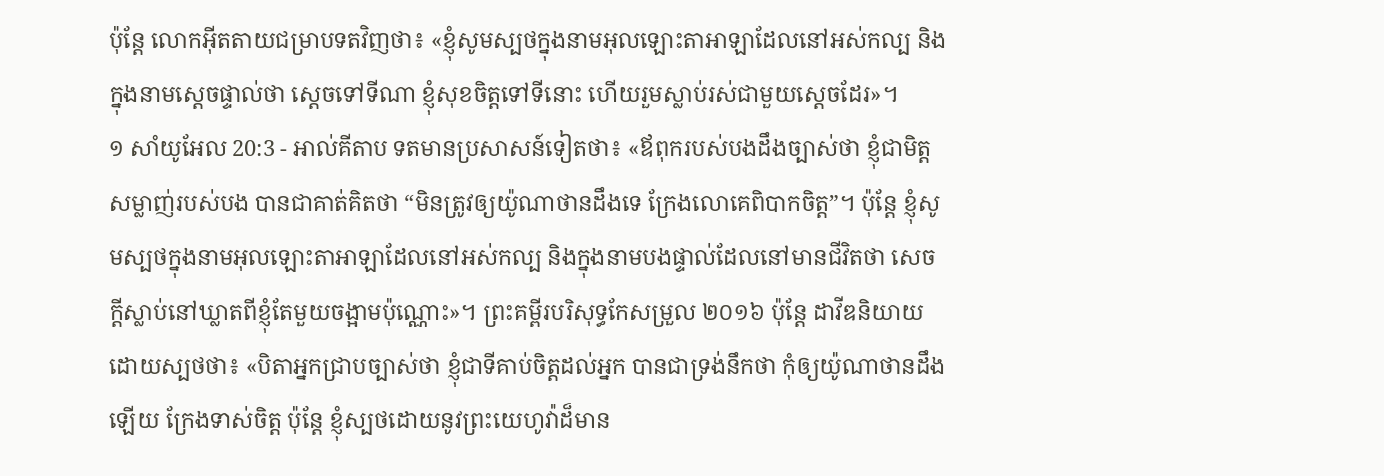ប៉ុន្តែ លោកអ៊ីតតាយជម្រាបទតវិញថា៖ «ខ្ញុំសូមស្បថក្នុងនាមអុលឡោះតាអាឡាដែលនៅអស់កល្ប និងក្នុងនាមស្តេចផ្ទាល់ថា ស្តេចទៅទីណា ខ្ញុំសុខចិត្តទៅទីនោះ ហើយរួមស្លាប់រស់ជាមួយស្តេចដែរ»។
១ សាំយូអែល 20:3 - អាល់គីតាប ទតមានប្រសាសន៍ទៀតថា៖ «ឪពុករបស់បងដឹងច្បាស់ថា ខ្ញុំជាមិត្តសម្លាញ់របស់បង បានជាគាត់គិតថា “មិនត្រូវឲ្យយ៉ូណាថានដឹងទេ ក្រែងលោគេពិបាកចិត្ត”។ ប៉ុន្តែ ខ្ញុំសូមស្បថក្នុងនាមអុលឡោះតាអាឡាដែលនៅអស់កល្ប និងក្នុងនាមបងផ្ទាល់ដែលនៅមានជីវិតថា សេចក្តីស្លាប់នៅឃ្លាតពីខ្ញុំតែមួយចង្អាមប៉ុណ្ណោះ»។ ព្រះគម្ពីរបរិសុទ្ធកែសម្រួល ២០១៦ ប៉ុន្តែ ដាវីឌនិយាយដោយស្បថថា៖ «បិតាអ្នកជ្រាបច្បាស់ថា ខ្ញុំជាទីគាប់ចិត្តដល់អ្នក បានជាទ្រង់នឹកថា កុំឲ្យយ៉ូណាថានដឹងឡើយ ក្រែងទាស់ចិត្ត ប៉ុន្តែ ខ្ញុំស្បថដោយនូវព្រះយេហូវ៉ាដ៏មាន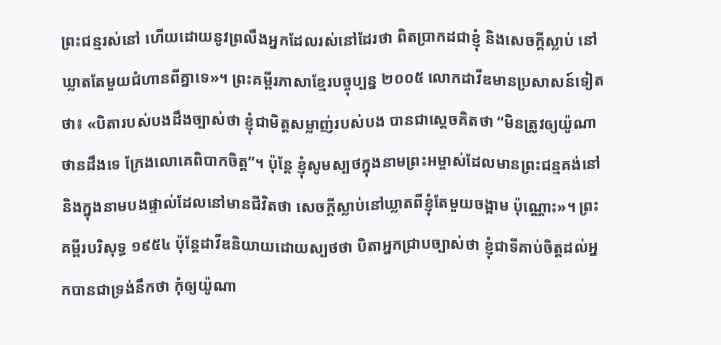ព្រះជន្មរស់នៅ ហើយដោយនូវព្រលឹងអ្នកដែលរស់នៅដែរថា ពិតប្រាកដជាខ្ញុំ និងសេចក្ដីស្លាប់ នៅឃ្លាតតែមួយជំហានពីគ្នាទេ»។ ព្រះគម្ពីរភាសាខ្មែរបច្ចុប្បន្ន ២០០៥ លោកដាវីឌមានប្រសាសន៍ទៀតថា៖ «បិតារបស់បងដឹងច្បាស់ថា ខ្ញុំជាមិត្តសម្លាញ់របស់បង បានជាស្ដេចគិតថា “មិនត្រូវឲ្យយ៉ូណាថានដឹងទេ ក្រែងលោគេពិបាកចិត្ត”។ ប៉ុន្តែ ខ្ញុំសូមស្បថក្នុងនាមព្រះអម្ចាស់ដែលមានព្រះជន្មគង់នៅ និងក្នុងនាមបងផ្ទាល់ដែលនៅមានជីវិតថា សេចក្ដីស្លាប់នៅឃ្លាតពីខ្ញុំតែមួយចង្អាម ប៉ុណ្ណោះ»។ ព្រះគម្ពីរបរិសុទ្ធ ១៩៥៤ ប៉ុន្តែដាវីឌនិយាយដោយស្បថថា បិតាអ្នកជ្រាបច្បាស់ថា ខ្ញុំជាទីគាប់ចិត្តដល់អ្នកបានជាទ្រង់នឹកថា កុំឲ្យយ៉ូណា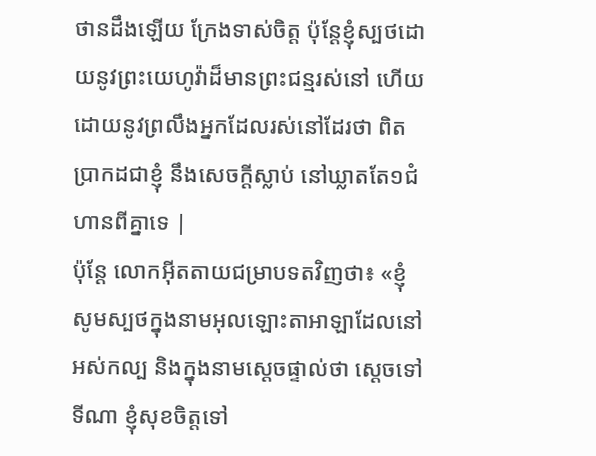ថានដឹងឡើយ ក្រែងទាស់ចិត្ត ប៉ុន្តែខ្ញុំស្បថដោយនូវព្រះយេហូវ៉ាដ៏មានព្រះជន្មរស់នៅ ហើយដោយនូវព្រលឹងអ្នកដែលរស់នៅដែរថា ពិតប្រាកដជាខ្ញុំ នឹងសេចក្ដីស្លាប់ នៅឃ្លាតតែ១ជំហានពីគ្នាទេ |
ប៉ុន្តែ លោកអ៊ីតតាយជម្រាបទតវិញថា៖ «ខ្ញុំសូមស្បថក្នុងនាមអុលឡោះតាអាឡាដែលនៅអស់កល្ប និងក្នុងនាមស្តេចផ្ទាល់ថា ស្តេចទៅទីណា ខ្ញុំសុខចិត្តទៅ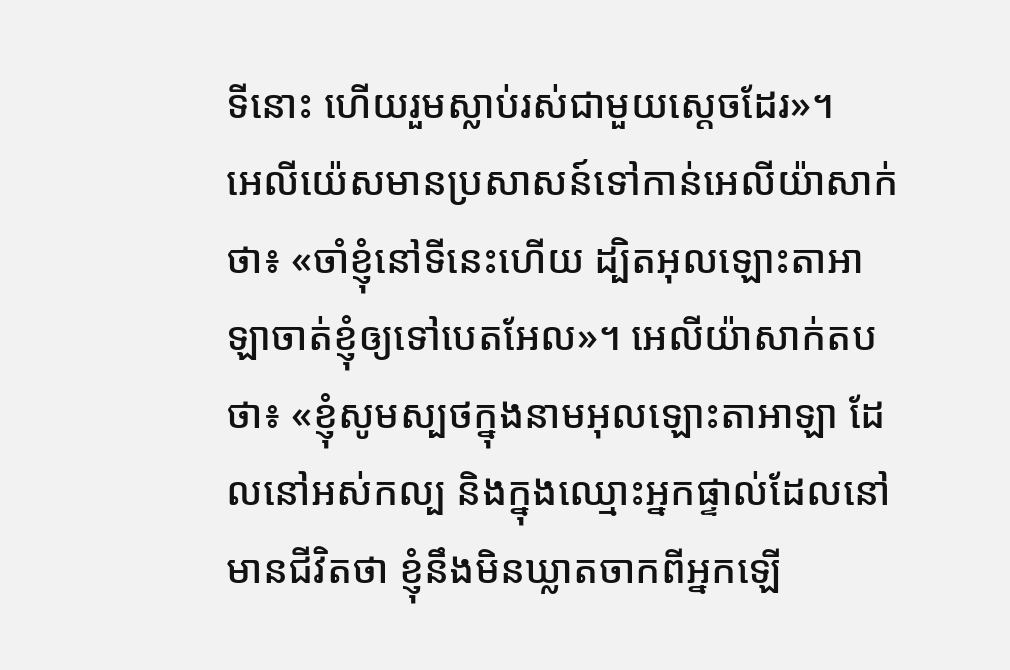ទីនោះ ហើយរួមស្លាប់រស់ជាមួយស្តេចដែរ»។
អេលីយ៉េសមានប្រសាសន៍ទៅកាន់អេលីយ៉ាសាក់ថា៖ «ចាំខ្ញុំនៅទីនេះហើយ ដ្បិតអុលឡោះតាអាឡាចាត់ខ្ញុំឲ្យទៅបេតអែល»។ អេលីយ៉ាសាក់តបថា៖ «ខ្ញុំសូមស្បថក្នុងនាមអុលឡោះតាអាឡា ដែលនៅអស់កល្ប និងក្នុងឈ្មោះអ្នកផ្ទាល់ដែលនៅមានជីវិតថា ខ្ញុំនឹងមិនឃ្លាតចាកពីអ្នកឡើ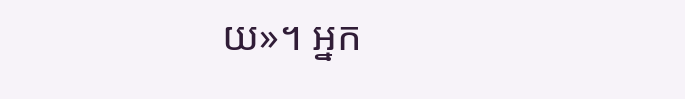យ»។ អ្នក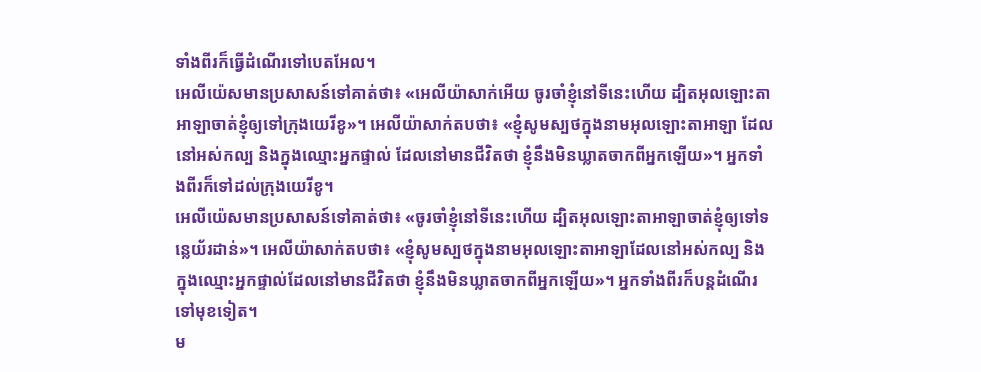ទាំងពីរក៏ធ្វើដំណើរទៅបេតអែល។
អេលីយ៉េសមានប្រសាសន៍ទៅគាត់ថា៖ «អេលីយ៉ាសាក់អើយ ចូរចាំខ្ញុំនៅទីនេះហើយ ដ្បិតអុលឡោះតាអាឡាចាត់ខ្ញុំឲ្យទៅក្រុងយេរីខូ»។ អេលីយ៉ាសាក់តបថា៖ «ខ្ញុំសូមស្បថក្នុងនាមអុលឡោះតាអាឡា ដែលនៅអស់កល្ប និងក្នុងឈ្មោះអ្នកផ្ទាល់ ដែលនៅមានជីវិតថា ខ្ញុំនឹងមិនឃ្លាតចាកពីអ្នកឡើយ»។ អ្នកទាំងពីរក៏ទៅដល់ក្រុងយេរីខូ។
អេលីយ៉េសមានប្រសាសន៍ទៅគាត់ថា៖ «ចូរចាំខ្ញុំនៅទីនេះហើយ ដ្បិតអុលឡោះតាអាឡាចាត់ខ្ញុំឲ្យទៅទន្លេយ័រដាន់»។ អេលីយ៉ាសាក់តបថា៖ «ខ្ញុំសូមស្បថក្នុងនាមអុលឡោះតាអាឡាដែលនៅអស់កល្ប និងក្នុងឈ្មោះអ្នកផ្ទាល់ដែលនៅមានជីវិតថា ខ្ញុំនឹងមិនឃ្លាតចាកពីអ្នកឡើយ»។ អ្នកទាំងពីរក៏បន្តដំណើរទៅមុខទៀត។
ម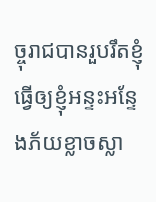ច្ចុរាជបានរួបរឹតខ្ញុំ ធ្វើឲ្យខ្ញុំអន្ទះអន្ទែងភ័យខ្លាចស្លា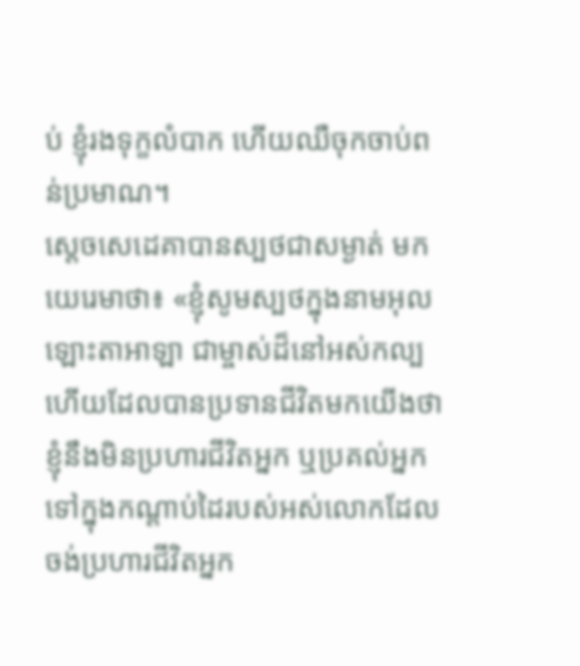ប់ ខ្ញុំរងទុក្ខលំបាក ហើយឈឺចុកចាប់ពន់ប្រមាណ។
ស្តេចសេដេគាបានស្បថជាសម្ងាត់ មកយេរេមាថា៖ «ខ្ញុំសូមស្បថក្នុងនាមអុលឡោះតាអាឡា ជាម្ចាស់ដ៏នៅអស់កល្ប ហើយដែលបានប្រទានជីវិតមកយើងថា ខ្ញុំនឹងមិនប្រហារជីវិតអ្នក ឬប្រគល់អ្នកទៅក្នុងកណ្ដាប់ដៃរបស់អស់លោកដែលចង់ប្រហារជីវិតអ្នក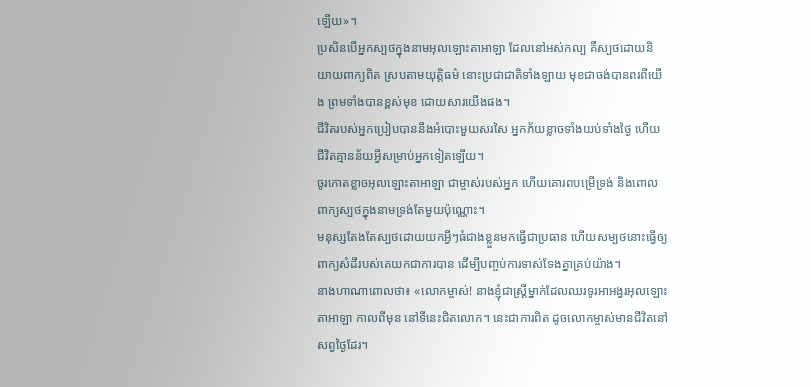ឡើយ»។
ប្រសិនបើអ្នកស្បថក្នុងនាមអុលឡោះតាអាឡា ដែលនៅអស់កល្ប គឺស្បថដោយនិយាយពាក្យពិត ស្របតាមយុត្តិធម៌ នោះប្រជាជាតិទាំងឡាយ មុខជាចង់បានពរពីយើង ព្រមទាំងបានខ្ពស់មុខ ដោយសារយើងផង។
ជីវិតរបស់អ្នកប្រៀបបាននឹងអំបោះមួយសរសៃ អ្នកភ័យខ្លាចទាំងយប់ទាំងថ្ងៃ ហើយជីវិតគ្មានន័យអ្វីសម្រាប់អ្នកទៀតឡើយ។
ចូរកោតខ្លាចអុលឡោះតាអាឡា ជាម្ចាស់របស់អ្នក ហើយគោរពបម្រើទ្រង់ និងពោលពាក្យស្បថក្នុងនាមទ្រង់តែមួយប៉ុណ្ណោះ។
មនុស្សតែងតែស្បថដោយយកអ្វីៗធំជាងខ្លួនមកធ្វើជាប្រធាន ហើយសម្បថនោះធ្វើឲ្យពាក្យសំដីរបស់គេយកជាការបាន ដើម្បីបញ្ចប់ការទាស់ទែងគ្នាគ្រប់យ៉ាង។
នាងហាណាពោលថា៖ «លោកម្ចាស់! នាងខ្ញុំជាស្ត្រីម្នាក់ដែលឈរទូរអាអង្វរអុលឡោះតាអាឡា កាលពីមុន នៅទីនេះជិតលោក។ នេះជាការពិត ដូចលោកម្ចាស់មានជីវិតនៅសព្វថ្ងៃដែរ។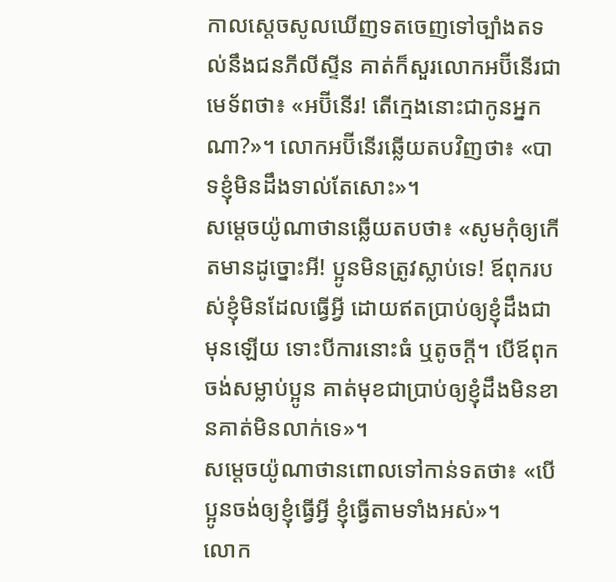កាលស្តេចសូលឃើញទតចេញទៅច្បាំងតទល់នឹងជនភីលីស្ទីន គាត់ក៏សួរលោកអប៊ីនើរជាមេទ័ពថា៖ «អប៊ីនើរ! តើក្មេងនោះជាកូនអ្នកណា?»។ លោកអប៊ីនើរឆ្លើយតបវិញថា៖ «បាទខ្ញុំមិនដឹងទាល់តែសោះ»។
សម្តេចយ៉ូណាថានឆ្លើយតបថា៖ «សូមកុំឲ្យកើតមានដូច្នោះអី! ប្អូនមិនត្រូវស្លាប់ទេ! ឪពុករបស់ខ្ញុំមិនដែលធ្វើអ្វី ដោយឥតប្រាប់ឲ្យខ្ញុំដឹងជាមុនឡើយ ទោះបីការនោះធំ ឬតូចក្តី។ បើឪពុកចង់សម្លាប់ប្អូន គាត់មុខជាប្រាប់ឲ្យខ្ញុំដឹងមិនខានគាត់មិនលាក់ទេ»។
សម្តេចយ៉ូណាថានពោលទៅកាន់ទតថា៖ «បើប្អូនចង់ឲ្យខ្ញុំធ្វើអ្វី ខ្ញុំធ្វើតាមទាំងអស់»។
លោក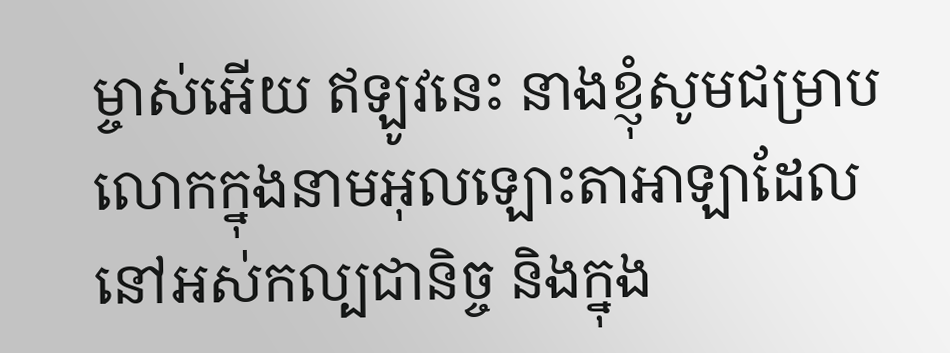ម្ចាស់អើយ ឥឡូវនេះ នាងខ្ញុំសូមជម្រាបលោកក្នុងនាមអុលឡោះតាអាឡាដែលនៅអស់កល្បជានិច្ច និងក្នុង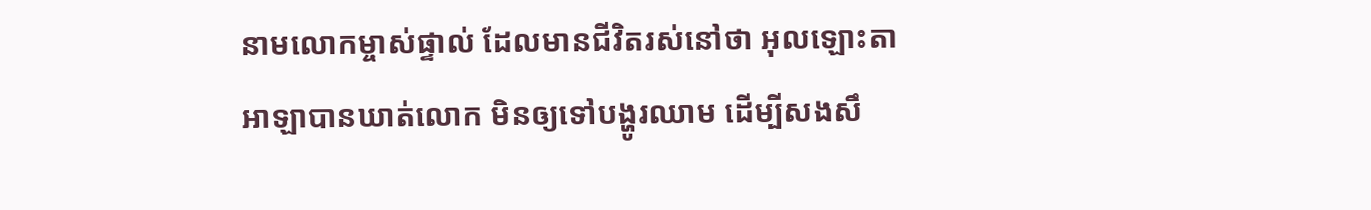នាមលោកម្ចាស់ផ្ទាល់ ដែលមានជីវិតរស់នៅថា អុលឡោះតាអាឡាបានឃាត់លោក មិនឲ្យទៅបង្ហូរឈាម ដើម្បីសងសឹ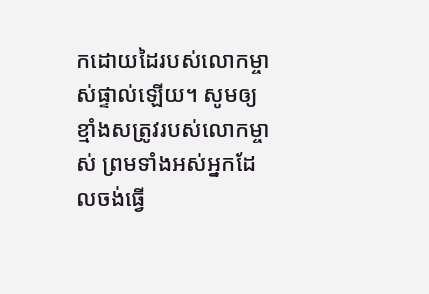កដោយដៃរបស់លោកម្ចាស់ផ្ទាល់ឡើយ។ សូមឲ្យខ្មាំងសត្រូវរបស់លោកម្ចាស់ ព្រមទាំងអស់អ្នកដែលចង់ធ្វើ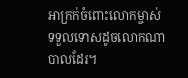អាក្រក់ចំពោះលោកម្ចាស់ ទទួលទោសដូចលោកណាបាលដែរ។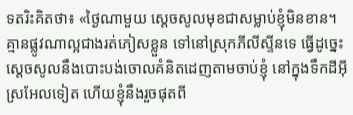ទតរិះគិតថា៖ «ថ្ងៃណាមួយ ស្តេចសូលមុខជាសម្លាប់ខ្ញុំមិនខាន។ គ្មានផ្លូវណាល្អជាងរត់ភៀសខ្លួន ទៅនៅស្រុកភីលីស្ទីនទេ ធ្វើដូច្នេះ ស្តេចសូលនឹងបោះបង់ចោលគំនិតដេញតាមចាប់ខ្ញុំ នៅក្នុងទឹកដីអ៊ីស្រអែលទៀត ហើយខ្ញុំនឹងរួចផុតពី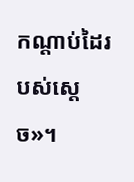កណ្តាប់ដៃរបស់ស្តេច»។